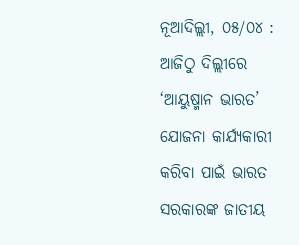ନୂଆଦିଲ୍ଲୀ, ୦୫/୦୪ : ଆଜିଠୁ ଦିଲ୍ଲୀରେ ‘ଆୟୁଷ୍ମାନ ଭାରତ’ ଯୋଜନା କାର୍ଯ୍ୟକାରୀ କରିବା ପାଇଁ ଭାରତ ସରକାରଙ୍କ ଜାତୀୟ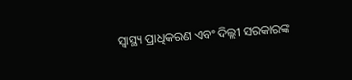ସ୍ୱାସ୍ଥ୍ୟ ପ୍ରାଧିକରଣ ଏବଂ ଦିଲ୍ଲୀ ସରକାରଙ୍କ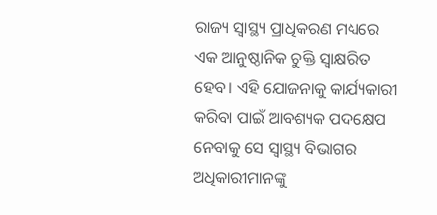ରାଜ୍ୟ ସ୍ୱାସ୍ଥ୍ୟ ପ୍ରାଧିକରଣ ମଧ୍ୟରେ ଏକ ଆନୁଷ୍ଠାନିକ ଚୁକ୍ତି ସ୍ୱାକ୍ଷରିତ ହେବ। ଏହି ଯୋଜନାକୁ କାର୍ଯ୍ୟକାରୀ କରିବା ପାଇଁ ଆବଶ୍ୟକ ପଦକ୍ଷେପ ନେବାକୁ ସେ ସ୍ୱାସ୍ଥ୍ୟ ବିଭାଗର ଅଧିକାରୀମାନଙ୍କୁ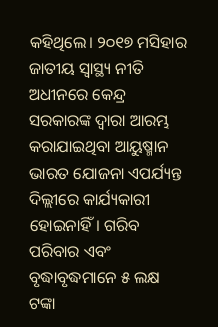କହିଥିଲେ। ୨୦୧୭ ମସିହାର ଜାତୀୟ ସ୍ୱାସ୍ଥ୍ୟ ନୀତି ଅଧୀନରେ କେନ୍ଦ୍ର ସରକାରଙ୍କ ଦ୍ୱାରା ଆରମ୍ଭ କରାଯାଇଥିବା ଆୟୁଷ୍ମାନ ଭାରତ ଯୋଜନା ଏପର୍ଯ୍ୟନ୍ତ ଦିଲ୍ଲୀରେ କାର୍ଯ୍ୟକାରୀ ହୋଇନାହିଁ। ଗରିବ ପରିବାର ଏବଂ ବୃଦ୍ଧାବୃଦ୍ଧମାନେ ୫ ଲକ୍ଷ ଟଙ୍କା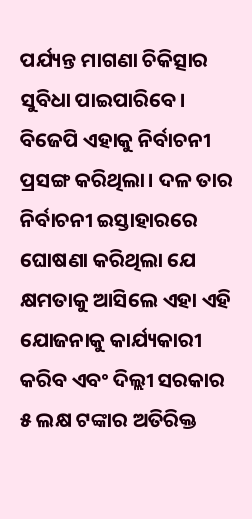ପର୍ଯ୍ୟନ୍ତ ମାଗଣା ଚିକିତ୍ସାର ସୁବିଧା ପାଇପାରିବେ। ବିଜେପି ଏହାକୁ ନିର୍ବାଚନୀ ପ୍ରସଙ୍ଗ କରିଥିଲା। ଦଳ ତାର ନିର୍ବାଚନୀ ଇସ୍ତାହାରରେ ଘୋଷଣା କରିଥିଲା ଯେ କ୍ଷମତାକୁ ଆସିଲେ ଏହା ଏହି ଯୋଜନାକୁ କାର୍ଯ୍ୟକାରୀ କରିବ ଏବଂ ଦିଲ୍ଲୀ ସରକାର ୫ ଲକ୍ଷ ଟଙ୍କାର ଅତିରିକ୍ତ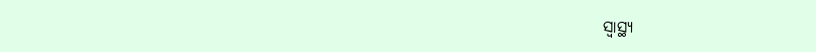ସ୍ୱାସ୍ଥ୍ୟ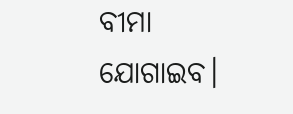ବୀମା ଯୋଗାଇବ।